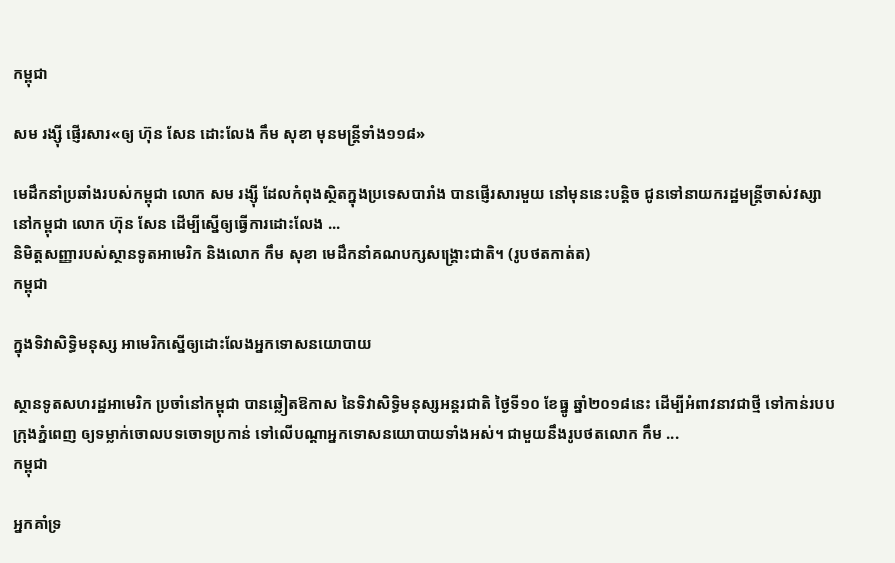កម្ពុជា

សម រង្ស៊ី ផ្ញើរសារ«ឲ្យ ហ៊ុន សែន ដោះលែង កឹម សុខា មុនមន្ត្រីទាំង១១៨»

មេដឹកនាំប្រឆាំងរបស់កម្ពុជា លោក សម រង្ស៊ី ដែលកំពុងស្ថិតក្នុងប្រទេសបារាំង បានផ្ញើរសារមួយ នៅមុននេះបន្តិច ជូនទៅនាយករដ្ឋមន្ត្រីចាស់វស្សា នៅកម្ពុជា លោក ហ៊ុន សែន ដើម្បីស្នើឲ្យធ្វើការដោះលែង ...
និមិត្តសញ្ញារបស់ស្ថានទូតអាមេរិក និងលោក កឹម សុខា មេដឹកនាំគណបក្សសង្គ្រោះជាតិ។ (រូបថតកាត់ត)
កម្ពុជា

ក្នុងទិវាសិទ្ធិមនុស្ស អាមេរិកស្នើឲ្យដោះលែងអ្នកទោសនយោបាយ

ស្ថានទូតសហរដ្ឋអាមេរិក ប្រចាំនៅកម្ពុជា បានឆ្លៀតឱកាស នៃទិវាសិទ្ធិមនុស្សអន្តរជាតិ ថ្ងៃទី១០ ខែធ្នូ ឆ្នាំ២០១៨នេះ ដើម្បីអំពាវនាវជាថ្មី ទៅកាន់របបក្រុងភ្នំពេញ ឲ្យទម្លាក់ចោលបទចោទប្រកាន់ ទៅលើបណ្ដាអ្នកទោសនយោបាយទាំងអស់។ ជាមួយនឹងរូបថតលោក កឹម ...
កម្ពុជា

អ្នកគាំទ្រ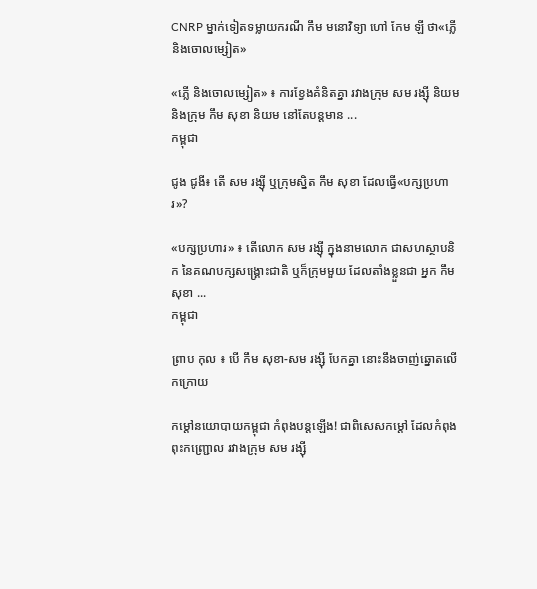CNRP ម្នាក់ទៀតទម្លាយករណី កឹម មនោវិទ្យា ហៅ កែម ឡី ថា«ភ្លើ និងចោលម្សៀត»

«ភ្លើ និងចោលម្សៀត» ៖ ការខ្វែងគំនិតគ្នា រវាងក្រុម សម រង្ស៊ី និយម និងក្រុម កឹម សុខា និយម នៅតែបន្តមាន ...
កម្ពុជា

ជូង ជូងី៖ តើ សម រង្ស៊ី ឬក្រុមស្និត កឹម សុខា ដែលធ្វើ«បក្សប្រហារ»?

«បក្សប្រហារ» ៖ តើលោក សម រង្ស៊ី ក្នុងនាមលោក ជាសហស្ថាបនិក នៃគណបក្សសង្គ្រោះជាតិ ឬក៏ក្រុមមួយ ដែលតាំងខ្លួនជា អ្នក កឹម សុខា ...
កម្ពុជា

ព្រាប កុល ៖ បើ កឹម សុខា-សម រង្ស៊ី បែកគ្នា នោះនឹងចាញ់ឆ្នោតលើកក្រោយ

កម្ដៅនយោបាយកម្ពុជា កំពុងបន្តឡើង! ជាពិសេសកម្ដៅ ដែលកំពុងពុះកញ្ជ្រោល រវាងក្រុម សម រង្ស៊ី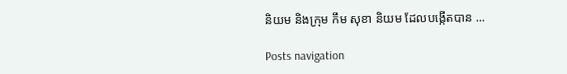និយម និងក្រុម កឹម សុខា និយម ដែលបង្កើតបាន ...

Posts navigation